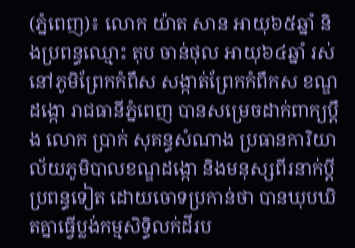(ភ្នំពេញ)៖ លោក យ៉ាត សាន អាយុ៦៥ឆ្នាំ និងប្រពន្ធឈ្មោះ តុប ចាន់ថុល អាយុ៦៤ឆ្នាំ រស់នៅភូមិព្រែកកំពឹស សង្កាត់ព្រែកកំពឹកស ខណ្ឌដង្កោ រាជធានីភ្នំពេញ បានសម្រេចដាក់ពាក្យប្តឹង លោក ប្រាក់ សុគន្ធសំណាង ប្រធានការិយាល័យភូមិបាលខណ្ឌដង្កោ និងមនុស្សពីរនាក់ប្តីប្រពន្ធទៀត ដោយចោទប្រកាន់ថា បានឃុបឃិតគ្នាធ្វើប្លង់កម្មសិទ្ធិលក់ដីរប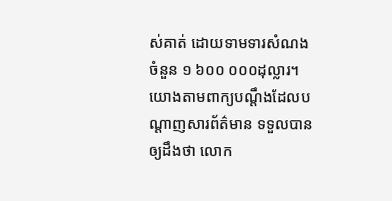ស់គាត់ ដោយទាមទារសំណងចំនួន ១ ៦០០ ០០០ដុល្លារ។យោងតាមពាក្យបណ្តឹងដែលបណ្តាញសារព័ត៌មាន ទទួលបានឲ្យដឹងថា លោក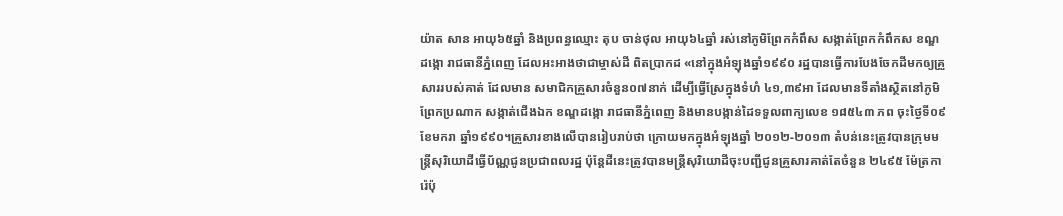យ៉ាត សាន អាយុ៦៥ឆ្នាំ និងប្រពន្ធឈ្មោះ តុប ចាន់ថុល អាយុ៦៤ឆ្នាំ រស់នៅភូមិព្រែកកំពឹស សង្កាត់ព្រែកកំពឹកស ខណ្ឌដង្កោ រាជធានីភ្នំពេញ ដែលអះអាងថាជាម្ចាស់ដី ពិតប្រាកដ «នៅក្នុងអំឡុងឆ្នាំ១៩៩០ រដ្ឋបានធ្វើការបែងចែកដីមកឲ្យគ្រួសាររបស់គាត់ ដែលមាន សមាជិកគ្រួសារចំនួន០៧នាក់ ដើម្បីធ្វើស្រែក្នុងទំហំ ៤១,៣៩អា ដែលមានទីតាំងស្ថិតនៅភូមិព្រែកប្រណាក សង្កាត់ជើងឯក ខណ្ឌដង្កោ រាជធានីភ្នំពេញ និងមានបង្កាន់ដៃទទួលពាក្យលេខ ១៨៥៤៣ ភព ចុះថ្ងៃទី០៩ ខែមករា ឆ្នាំ១៩៩០។គ្រួសារខាងលើបានរៀបរាប់ថា ក្រោយមកក្នុងអំឡុងឆ្នាំ ២០១២-២០១៣ តំបន់នេះត្រូវបានក្រុមមន្ត្រីសុរិយោដីធ្វើប័ណ្ណជូនប្រជាពលរដ្ឋ ប៉ុន្តែដីនេះត្រូវបានមន្ត្រីសុរិយោដីចុះបញ្ជីជូនគ្រួសារគាត់តែចំនួន ២៤៩៥ ម៉ែត្រការ៉េប៉ុ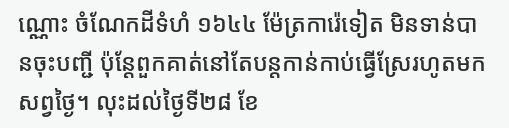ណ្ណោះ ចំណែកដីទំហំ ១៦៤៤ ម៉ែត្រការ៉េទៀត មិនទាន់បានចុះបញ្ជី ប៉ុន្តែពួកគាត់នៅតែបន្តកាន់កាប់ធ្វើស្រែរហូតមកសព្វថ្ងៃ។ លុះដល់ថ្ងៃទី២៨ ខែ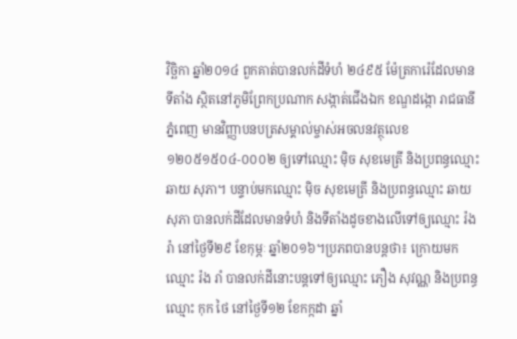វិច្ឆិកា ឆ្នាំ២០១៤ ពួកគាត់បានលក់ដីទំហំ ២៤៩៥ ម៉ែត្រការ៉េដែលមានទីតាំង ស្ថិតនៅភូមិព្រែកប្រណាក សង្កាត់ជើងឯក ខណ្ឌដង្កោ រាជធានីភ្នំពេញ មានវិញ្ញាបនបត្រសម្គាល់ម្ចាស់អចលនវត្ថុលេខ ១២០៥១៥០៤-០០០២ ឲ្យទៅឈ្មោះ ម៉ិច សុខមេត្រី និងប្រពន្ធឈ្មោះ ឆាយ សុភា។ បន្ទាប់មកឈ្មោះ ម៉ិច សុខមេត្រី និងប្រពន្ធឈ្មោះ ឆាយ សុភា បានលក់ដីដែលមានទំហំ និងទីតាំងដូចខាងលើទៅឲ្យឈ្មោះ រ៉ង រ៉ា នៅថ្ងៃទី២៩ ខែកុម្ភៈ ឆ្នាំ២០១៦។ប្រភពបានបន្តថា៖ ក្រោយមកឈ្មោះ រ៉ង រាំ បានលក់ដីនោះបន្តទៅឲ្យឈ្មោះ ភឿង សុវណ្ណ និងប្រពន្ធឈ្មោះ កុក ថៃ នៅថ្ងៃទី១២ ខែកក្កដា ឆ្នាំ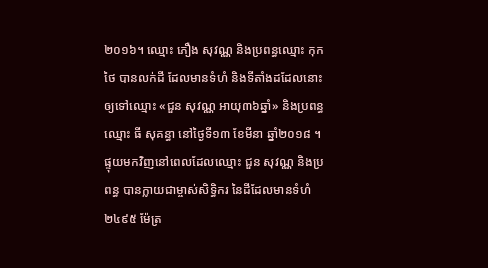២០១៦។ ឈ្មោះ ភឿង សុវណ្ណ និងប្រពន្ធឈ្មោះ កុក ថៃ បានលក់ដី ដែលមានទំហំ និងទីតាំងដដែលនោះឲ្យទៅឈ្មោះ «ជួន សុវណ្ណ អាយុ៣៦ឆ្នាំ» និងប្រពន្ធឈ្មោះ ធី សុគន្ធា នៅថ្ងៃទី១៣ ខែមីនា ឆ្នាំ២០១៨ ។ ផ្ទុយមកវិញនៅពេលដែលឈ្មោះ ជួន សុវណ្ណ និងប្រពន្ធ បានក្លាយជាម្ចាស់សិទ្ធិករ នៃដីដែលមានទំហំ ២៤៩៥ ម៉ែត្រ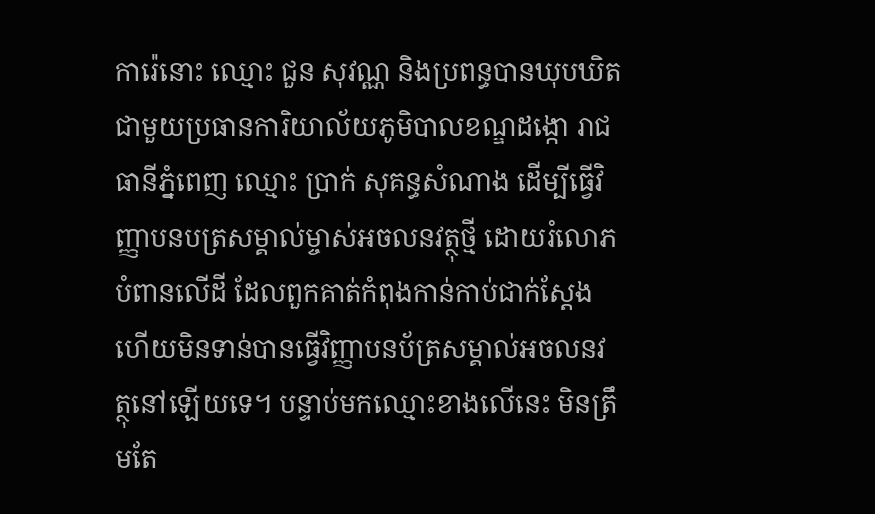ការ៉េនោះ ឈ្មោះ ជួន សុវណ្ណ និងប្រពន្ធបានឃុបឃិតជាមួយប្រធានការិយាល័យភូមិបាលខណ្ឌដង្កោ រាជធានីភ្នំពេញ ឈ្មោះ ប្រាក់ សុគន្ធសំណាង ដើម្បីធ្វើវិញ្ញាបនបត្រសម្គាល់ម្ចាស់អចលនវត្ថុថ្មី ដោយរំលោភបំពានលើដី ដែលពួកគាត់កំពុងកាន់កាប់ជាក់ស្តែង ហើយមិនទាន់បានធ្វើវិញ្ញាបនប័ត្រសម្គាល់អចលនវត្ថុនៅឡើយទេ។ បន្ទាប់មកឈ្មោះខាងលើនេះ មិនត្រឹមតែ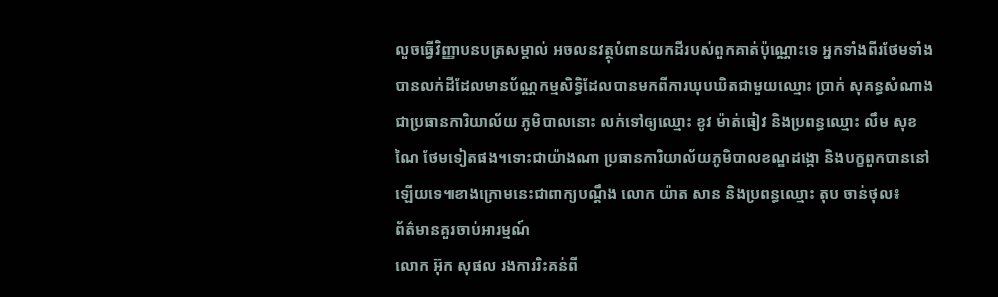លួចធ្វើវិញ្ញាបនបត្រសម្គាល់ អចលនវត្ថុបំពានយកដីរបស់ពួកគាត់ប៉ុណ្ណោះទេ អ្នកទាំងពីរថែមទាំងបានលក់ដីដែលមានប័ណ្ណកម្មសិទ្ធិដែលបានមកពីការឃុបឃិតជាមួយឈ្មោះ ប្រាក់ សុគន្ធសំណាង ជាប្រធានការិយាល័យ ភូមិបាលនោះ លក់ទៅឲ្យឈ្មោះ ខូវ ម៉ាត់ធៀវ និងប្រពន្ធឈ្មោះ លឹម សុខណៃ ថែមទៀតផង។ទោះជាយ៉ាងណា ប្រធានការិយាល័យភូមិបាលខណ្ឌដង្កោ និងបក្ខពួកបាននៅឡើយទេ៕ខាងក្រោមនេះជាពាក្យបណ្តឹង លោក យ៉ាត សាន និងប្រពន្ធឈ្មោះ តុប ចាន់ថុល៖
ព័ត៌មានគួរចាប់អារម្មណ៍
លោក អ៊ុក សុផល រងការរិះគន់ពី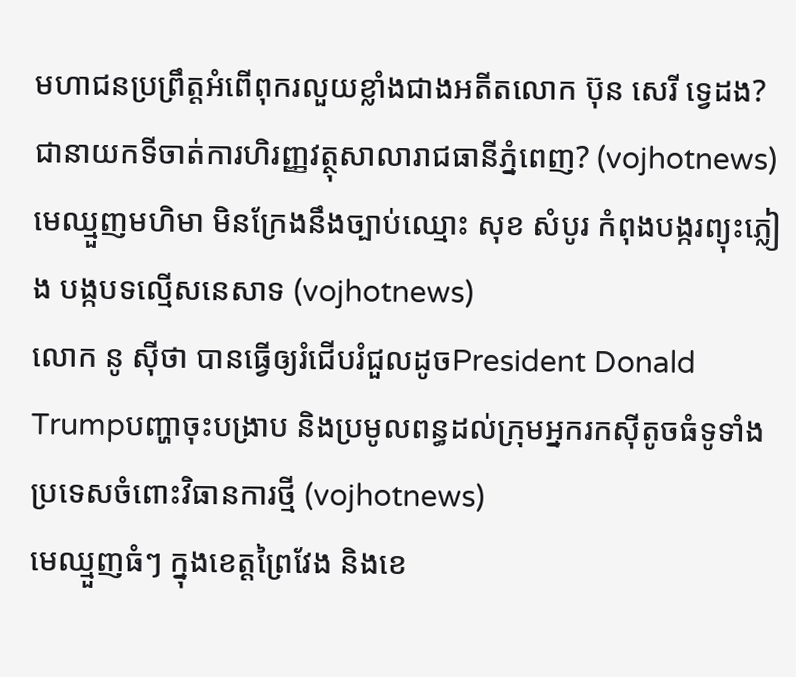មហាជនប្រព្រឹត្តអំពើពុករលួយខ្លាំងជាងអតីតលោក ប៊ុន សេរី ទ្វេដង?ជានាយកទីចាត់ការហិរញ្ញវត្ថុសាលារាជធានីភ្នំពេញ? (vojhotnews)
មេឈ្មួញមហិមា មិនក្រែងនឹងច្បាប់ឈ្មោះ សុខ សំបូរ កំពុងបង្ករព្យុះភ្លៀង បង្កបទល្មើសនេសាទ (vojhotnews)
លោក នូ សុីថា បានធ្វើឲ្យរំជើបរំជួលដូចPresident Donald Trumpបញ្ហាចុះបង្រាប និងប្រមូលពន្ធដល់ក្រុមអ្នករកស៊ីតូចធំទូទាំងប្រទេសចំពោះវិធានការថ្មី (vojhotnews)
មេឈ្មួញធំៗ ក្នុងខេត្តព្រៃវែង និងខេ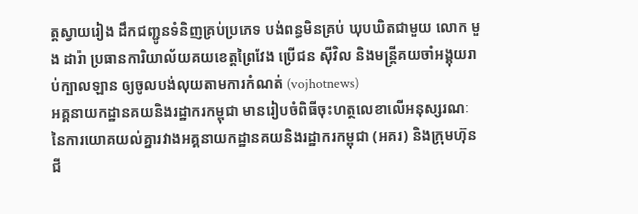ត្តស្វាយរៀង ដឹកជញ្ជូនទំនិញគ្រប់ប្រភេទ បង់ពន្ធមិនគ្រប់ ឃុបឃិតជាមួយ លោក មួង ដារ៉ា ប្រធានការិយាល័យគយខេត្តព្រៃវែង ប្រេីជន សុីវិល និងមន្ត្រីគយចាំអង្គុយរាប់ក្បាលឡាន ឲ្យចូលបង់លុយតាមការកំណត់ (vojhotnews)
អគ្គនាយកដ្ឋានគយនិងរដ្ឋាករកម្ពុជា មានរៀបចំពិធីចុះហត្ថលេខាលើអនុស្សរណៈ នៃការយោគយល់គ្នារវាងអគ្គនាយកដ្ឋានគយនិងរដ្ឋាករកម្ពុជា (អគរ) និងក្រុមហ៊ុន ជី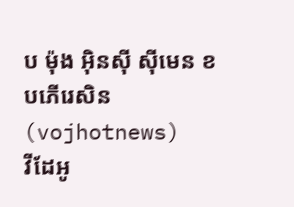ប ម៉ុង អ៊ិនស៊ី ស៊ីមេន ខបភើរេសិន (vojhotnews)
វីដែអូ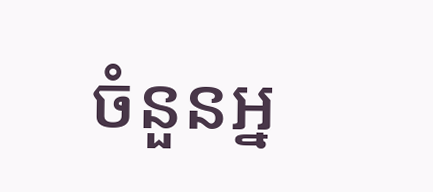ចំនួនអ្ន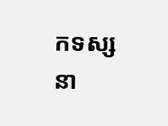កទស្សនា